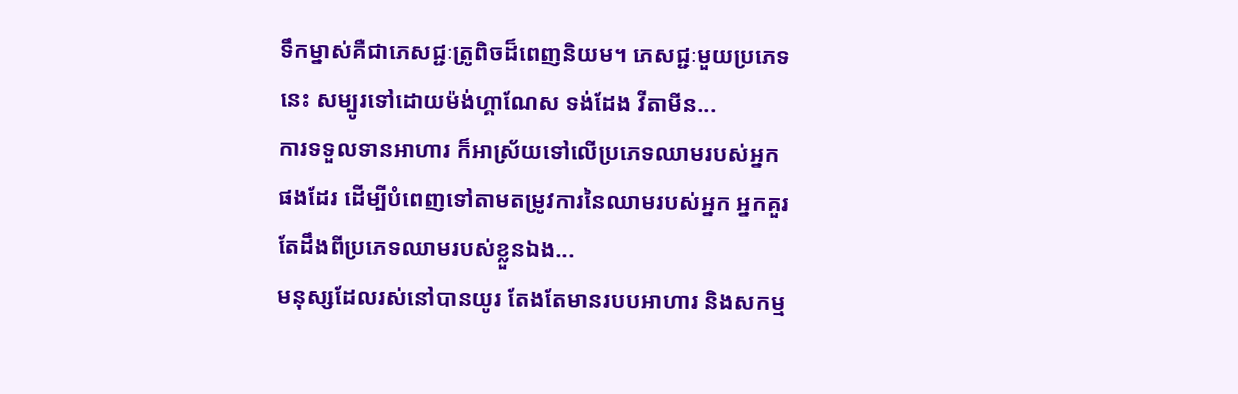ទឹកម្នាស់គឺជាភេសជ្ជៈត្រូពិចដ៏ពេញនិយម។ ភេសជ្ជៈមួយប្រភេទនេះ សម្បូរទៅដោយម៉ង់ហ្គាណែស ទង់ដែង វីតាមីន...
ការទទួលទានអាហារ ក៏អាស្រ័យទៅលើប្រភេទឈាមរបស់អ្នកផងដែរ ដើម្បីបំពេញទៅតាមតម្រូវការនៃឈាមរបស់អ្នក អ្នកគួរតែដឹងពីប្រភេទឈាមរបស់ខ្លួនឯង...
មនុស្សដែលរស់នៅបានយូរ តែងតែមានរបបអាហារ និងសកម្ម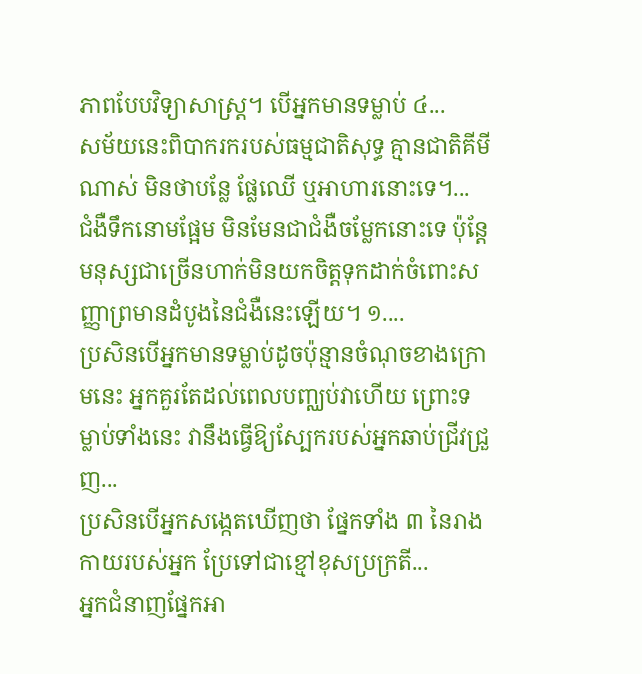ភាពបែបវិទ្យាសាស្ត្រ។ បើអ្នកមានទម្លាប់ ៤...
សម័យនេះពិបាករករបស់ធម្មជាតិសុទ្ធ គ្មានជាតិគីមីណាស់ មិនថាបន្លែ ផ្លែឈើ ឬអាហារនោះទេ។...
ជំងឺទឹកនោមផ្អែម មិនមែនជាជំងឺចម្លែកនោះទេ ប៉ុន្តែមនុស្សជាច្រើនហាក់មិនយកចិត្តទុកដាក់ចំពោះសញ្ញាព្រមានដំបូងនៃជំងឺនេះឡើយ។ ១....
ប្រសិនបើអ្នកមានទម្លាប់ដូចប៉ុន្មានចំណុចខាងក្រោមនេះ អ្នកគួរតែដល់ពេលបញ្ឈប់វាហើយ ព្រោះទម្លាប់ទាំងនេះ វានឹងធ្វើឱ្យស្បែករបស់អ្នកឆាប់ជ្រីវជ្រួញ...
ប្រសិនបើអ្នកសង្កេតឃើញថា ផ្នែកទាំង ៣ នៃរាងកាយរបស់អ្នក ប្រែទៅជាខ្មៅខុសប្រក្រតី...
អ្នកជំនាញផ្នែកអា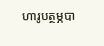ហារូបត្ថម្ភបា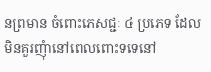នព្រមាន ចំពោះភេសជ្ជៈ ៤ ប្រភេទ ដែលមិនគួរញុំានៅពេលពោះទទេនៅ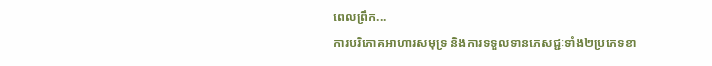ពេលព្រឹក...
ការបរិភោគអាហារសមុទ្រ និងការទទួលទានភេសជ្ជៈទាំង២ប្រភេទខា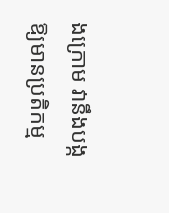ងក្រោម វានឹងបង្កឱ្យមានប្រតិកម្ម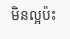មិនល្អប៉ះ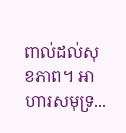ពាល់ដល់សុខភាព។ អាហារសមុទ្រ...